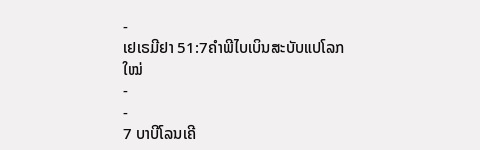-
ເຢເຣມີຢາ 51:7ຄຳພີໄບເບິນສະບັບແປໂລກໃໝ່
-
-
7 ບາບີໂລນເຄີ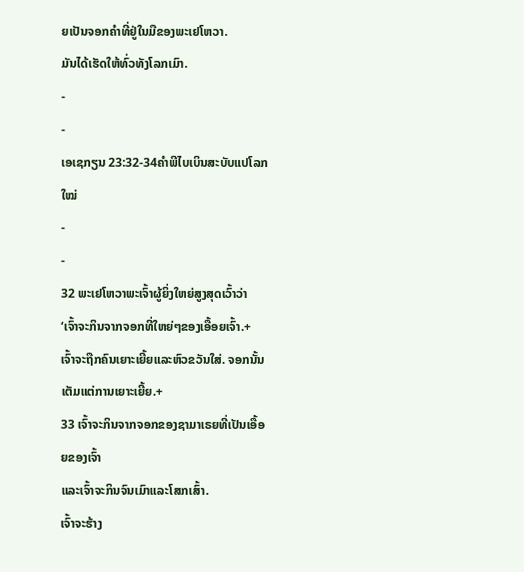ຍເປັນຈອກຄຳທີ່ຢູ່ໃນມືຂອງພະເຢໂຫວາ.
ມັນໄດ້ເຮັດໃຫ້ທົ່ວທັງໂລກເມົາ.
-
-
ເອເຊກຽນ 23:32-34ຄຳພີໄບເບິນສະບັບແປໂລກໃໝ່
-
-
32 ພະເຢໂຫວາພະເຈົ້າຜູ້ຍິ່ງໃຫຍ່ສູງສຸດເວົ້າວ່າ
‘ເຈົ້າຈະກິນຈາກຈອກທີ່ໃຫຍ່ໆຂອງເອື້ອຍເຈົ້າ.+
ເຈົ້າຈະຖືກຄົນເຍາະເຍີ້ຍແລະຫົວຂວັນໃສ່. ຈອກນັ້ນເຕັມແຕ່ການເຍາະເຍີ້ຍ.+
33 ເຈົ້າຈະກິນຈາກຈອກຂອງຊາມາເຣຍທີ່ເປັນເອື້ອຍຂອງເຈົ້າ
ແລະເຈົ້າຈະກິນຈົນເມົາແລະໂສກເສົ້າ.
ເຈົ້າຈະຮ້າງ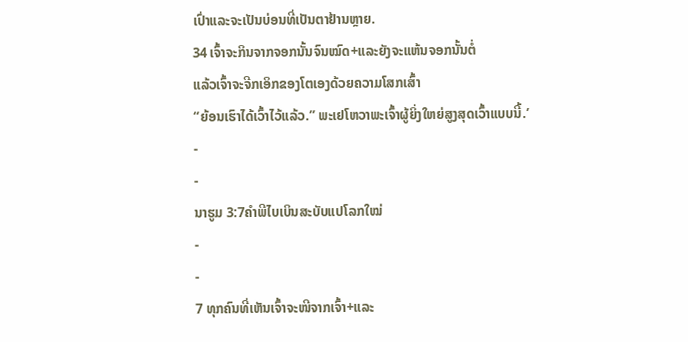ເປົ່າແລະຈະເປັນບ່ອນທີ່ເປັນຕາຢ້ານຫຼາຍ.
34 ເຈົ້າຈະກິນຈາກຈອກນັ້ນຈົນໝົດ+ແລະຍັງຈະແຫ້ນຈອກນັ້ນຕໍ່
ແລ້ວເຈົ້າຈະຈີກເອິກຂອງໂຕເອງດ້ວຍຄວາມໂສກເສົ້າ
“ຍ້ອນເຮົາໄດ້ເວົ້າໄວ້ແລ້ວ.” ພະເຢໂຫວາພະເຈົ້າຜູ້ຍິ່ງໃຫຍ່ສູງສຸດເວົ້າແບບນີ້.’
-
-
ນາຮູມ 3:7ຄຳພີໄບເບິນສະບັບແປໂລກໃໝ່
-
-
7 ທຸກຄົນທີ່ເຫັນເຈົ້າຈະໜີຈາກເຈົ້າ+ແລະ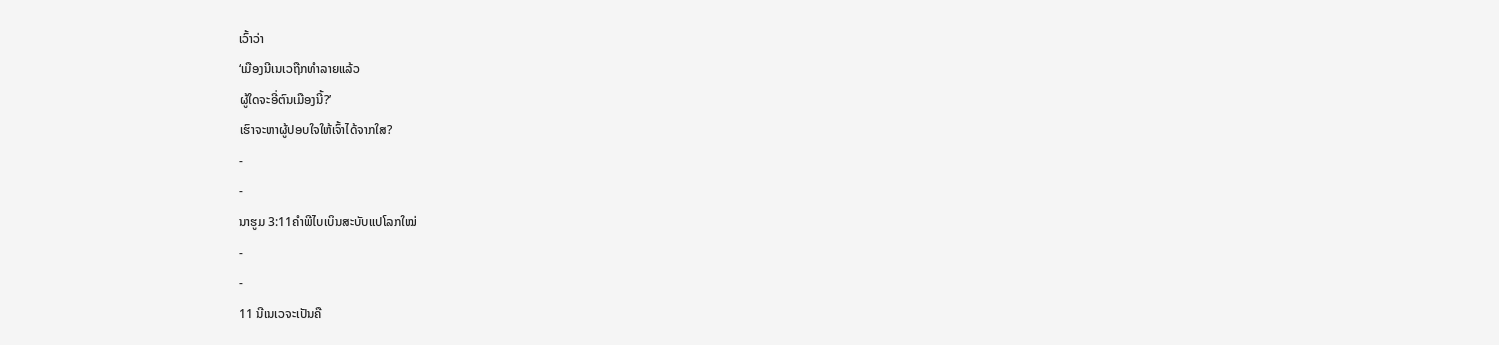ເວົ້າວ່າ
‘ເມືອງນີເນເວຖືກທຳລາຍແລ້ວ
ຜູ້ໃດຈະອີ່ຕົນເມືອງນີ້?’
ເຮົາຈະຫາຜູ້ປອບໃຈໃຫ້ເຈົ້າໄດ້ຈາກໃສ?
-
-
ນາຮູມ 3:11ຄຳພີໄບເບິນສະບັບແປໂລກໃໝ່
-
-
11 ນີເນເວຈະເປັນຄື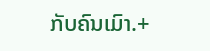ກັບຄົນເມົາ.+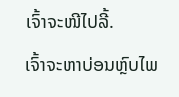ເຈົ້າຈະໜີໄປລີ້.
ເຈົ້າຈະຫາບ່ອນຫຼົບໄພ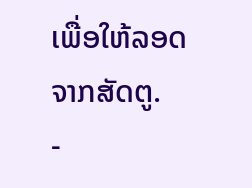ເພື່ອໃຫ້ລອດຈາກສັດຕູ.
-